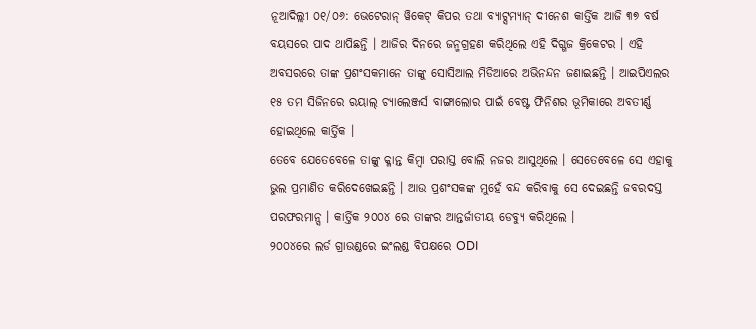ନୂଆଦିଲ୍ଲୀ ୦୧/୦୬: ଭେଟେରାନ୍ ୱିକେଟ୍ କିପର ତଥା ବ୍ୟାଟ୍ସମ୍ୟାନ୍ ଦୀନେଶ କାର୍ତ୍ତିକ ଆଜି ୩୭ ବର୍ଷ ବୟସରେ ପାଦ ଥାପିଛନ୍ତି । ଆଜିର ଦିନରେ ଜନ୍ମଗ୍ରହଣ କରିଥିଲେ ଏହି ଦିଗ୍ଗଜ କ୍ରିକେଟର । ଏହି ଅବସରରେ ତାଙ୍କ ପ୍ରଶଂସକମାନେ ତାଙ୍କୁ ସୋସିଆଲ ମିଡିଆରେ ଅଭିନନ୍ଦନ ଜଣାଇଛନ୍ତି । ଆଇପିଏଲର ୧୫ ତମ ସିଜିନରେ ରୟାଲ୍ ଚ୍ୟାଲେଞ୍ଜର୍ସ ବାଙ୍ଗାଲୋର ପାଇଁ ବେଷ୍ଟ ଫିନିଶର ଭୂମିକାରେ ଅବତୀର୍ଣ୍ଣ ହୋଇଥିଲେ କାର୍ତ୍ତିକ ।
ତେବେ ଯେତେବେଳେ ତାଙ୍କୁ କ୍ଳାନ୍ତ କିମ୍ୱା ପରାସ୍ତ ବୋଲି ନଜର ଆସୁଥିଲେ । ସେତେବେଳେ ସେ ଏହାକୁ ଭୁଲ ପ୍ରମାଣିତ କରିଦେଖେଇଛନ୍ତି । ଆଉ ପ୍ରଶଂସକଙ୍କ ମୁହେଁ ବନ୍ଦ କରିବାକୁ ସେ ଦେଇଛନ୍ତି ଜବରଦସ୍ତ ପରଫରମାନ୍ସ । କାର୍ତ୍ତିକ ୨୦୦୪ ରେ ତାଙ୍କର ଆନ୍ତର୍ଜାତୀୟ ଡେବ୍ୟୁ କରିଥିଲେ ।
୨୦୦୪ରେ ଲର୍ଡ ଗ୍ରାଉଣ୍ଡରେ ଇଂଲଣ୍ଡ ବିପକ୍ଷରେ ODI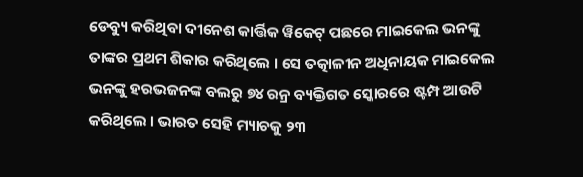ଡେବ୍ୟୁ କରିଥିବା ଦୀନେଶ କାର୍ତ୍ତିକ ୱିକେଟ୍ ପଛରେ ମାଇକେଲ ଭନଙ୍କୁ ତାଙ୍କର ପ୍ରଥମ ଶିକାର କରିଥିଲେ । ସେ ତତ୍କାଳୀନ ଅଧିନାୟକ ମାଇକେଲ ଭନଙ୍କୁ ହରଭଜନଙ୍କ ବଲରୁ ୭୪ ରନ୍ର ବ୍ୟକ୍ତିଗତ ସ୍କୋରରେ ଷ୍ଟମ୍ପ ଆଉଟି କରିଥିଲେ । ଭାରତ ସେହି ମ୍ୟାଚକୁ ୨୩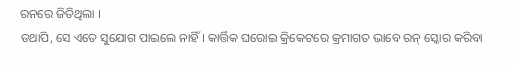ରନରେ ଜିତିଥିଲା ।
ତଥାପି, ସେ ଏତେ ସୁଯୋଗ ପାଇଲେ ନାହିଁ । କାର୍ତ୍ତିକ ଘରୋଇ କ୍ରିକେଟରେ କ୍ରମାଗତ ଭାବେ ରନ୍ ସ୍କୋର କରିବା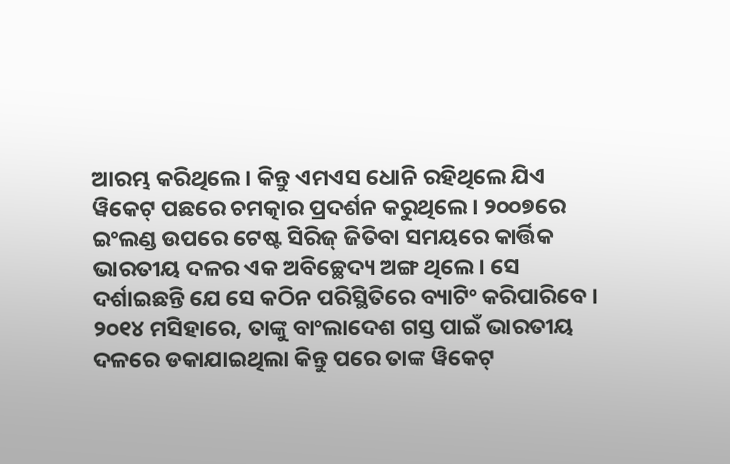ଆରମ୍ଭ କରିଥିଲେ । କିନ୍ତୁ ଏମଏସ ଧୋନି ରହିଥିଲେ ଯିଏ ୱିକେଟ୍ ପଛରେ ଚମତ୍କାର ପ୍ରଦର୍ଶନ କରୁଥିଲେ । ୨୦୦୭ରେ ଇଂଲଣ୍ଡ ଉପରେ ଟେଷ୍ଟ ସିରିଜ୍ ଜିତିବା ସମୟରେ କାର୍ତ୍ତିକ ଭାରତୀୟ ଦଳର ଏକ ଅବିଚ୍ଛେଦ୍ୟ ଅଙ୍ଗ ଥିଲେ । ସେ ଦର୍ଶାଇଛନ୍ତି ଯେ ସେ କଠିନ ପରିସ୍ଥିତିରେ ବ୍ୟାଟିଂ କରିପାରିବେ ।
୨୦୧୪ ମସିହାରେ, ତାଙ୍କୁ ବାଂଲାଦେଶ ଗସ୍ତ ପାଇଁ ଭାରତୀୟ ଦଳରେ ଡକାଯାଇଥିଲା କିନ୍ତୁ ପରେ ତାଙ୍କ ୱିକେଟ୍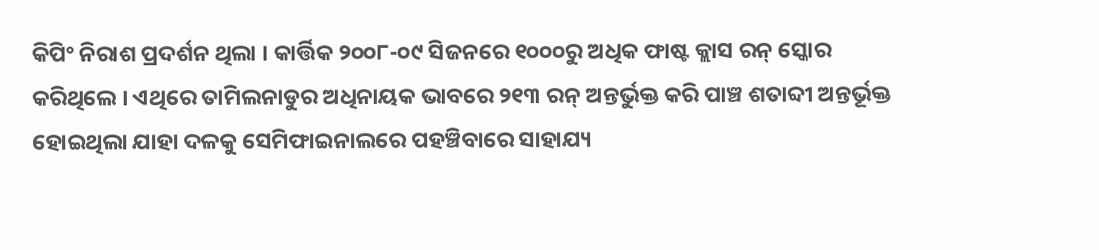କିପିଂ ନିରାଶ ପ୍ରଦର୍ଶନ ଥିଲା । କାର୍ତ୍ତିକ ୨୦୦୮-୦୯ ସିଜନରେ ୧୦୦୦ରୁ ଅଧିକ ଫାଷ୍ଟ କ୍ଲାସ ରନ୍ ସ୍କୋର କରିଥିଲେ । ଏଥିରେ ତାମିଲନାଡୁର ଅଧିନାୟକ ଭାବରେ ୨୧୩ ରନ୍ ଅନ୍ତର୍ଭୁକ୍ତ କରି ପାଞ୍ଚ ଶତାବ୍ଦୀ ଅନ୍ତର୍ଭୂକ୍ତ ହୋଇଥିଲା ଯାହା ଦଳକୁ ସେମିଫାଇନାଲରେ ପହଞ୍ଚିବାରେ ସାହାଯ୍ୟ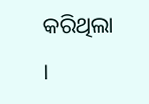କରିଥିଲା ।